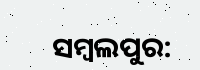ସମ୍ବଲପୁର: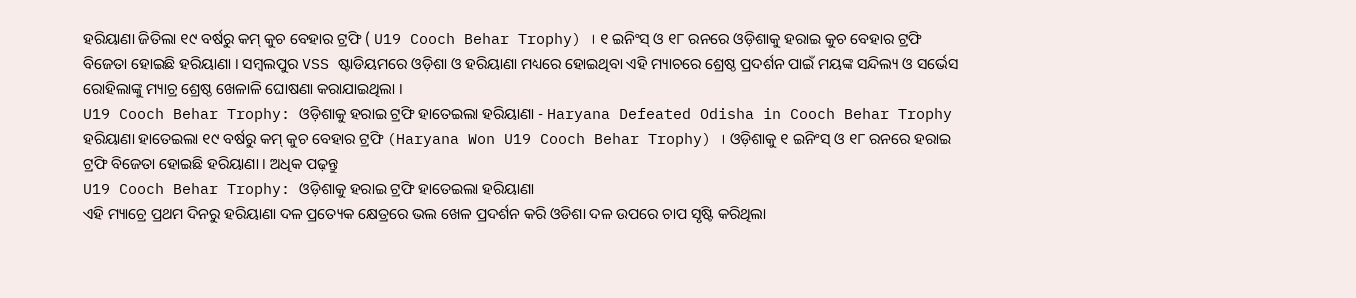ହରିୟାଣା ଜିତିଲା ୧୯ ବର୍ଷରୁ କମ୍ କୁଚ ବେହାର ଟ୍ରଫି ( U19 Cooch Behar Trophy) । ୧ ଇନିଂସ୍ ଓ ୧୮ ରନରେ ଓଡ଼ିଶାକୁ ହରାଇ କୁଚ ବେହାର ଟ୍ରଫି ବିଜେତା ହୋଇଛି ହରିୟାଣା । ସମ୍ବଲପୁର VSS ଷ୍ଟାଡିୟମରେ ଓଡ଼ିଶା ଓ ହରିୟାଣା ମଧ୍ୟରେ ହୋଇଥିବା ଏହି ମ୍ୟାଚରେ ଶ୍ରେଷ୍ଠ ପ୍ରଦର୍ଶନ ପାଇଁ ମୟଙ୍କ ସନ୍ଦିଲ୍ୟ ଓ ସର୍ଭେସ ରୋହିଲାଙ୍କୁ ମ୍ୟାଚ୍ର ଶ୍ରେଷ୍ଠ ଖେଳାଳି ଘୋଷଣା କରାଯାଇଥିଲା ।
U19 Cooch Behar Trophy: ଓଡ଼ିଶାକୁ ହରାଇ ଟ୍ରଫି ହାତେଇଲା ହରିୟାଣା - Haryana Defeated Odisha in Cooch Behar Trophy
ହରିୟାଣା ହାତେଇଲା ୧୯ ବର୍ଷରୁ କମ୍ କୁଚ ବେହାର ଟ୍ରଫି (Haryana Won U19 Cooch Behar Trophy) । ଓଡ଼ିଶାକୁ ୧ ଇନିଂସ୍ ଓ ୧୮ ରନରେ ହରାଇ ଟ୍ରଫି ବିଜେତା ହୋଇଛି ହରିୟାଣା । ଅଧିକ ପଢ଼ନ୍ତୁ
U19 Cooch Behar Trophy: ଓଡ଼ିଶାକୁ ହରାଇ ଟ୍ରଫି ହାତେଇଲା ହରିୟାଣା
ଏହି ମ୍ୟାଚ୍ରେ ପ୍ରଥମ ଦିନରୁ ହରିୟାଣା ଦଳ ପ୍ରତ୍ୟେକ କ୍ଷେତ୍ରରେ ଭଲ ଖେଳ ପ୍ରଦର୍ଶନ କରି ଓଡିଶା ଦଳ ଉପରେ ଚାପ ସୃଷ୍ଟି କରିଥିଲା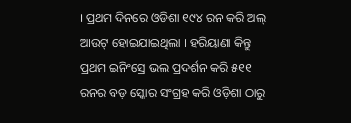। ପ୍ରଥମ ଦିନରେ ଓଡିଶା ୧୯୪ ରନ କରି ଅଲ୍ ଆଉଟ୍ ହୋଇଯାଇଥିଲା । ହରିୟାଣା କିନ୍ତୁ ପ୍ରଥମ ଇନିଂସ୍ରେ ଭଲ ପ୍ରଦର୍ଶନ କରି ୫୧୧ ରନର ବଡ଼ ସ୍କୋର ସଂଗ୍ରହ କରି ଓଡ଼ିଶା ଠାରୁ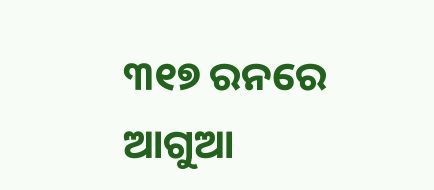୩୧୭ ରନରେ ଆଗୁଆ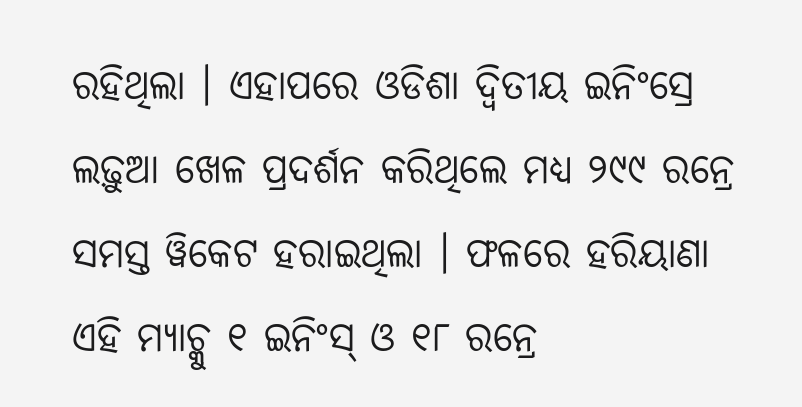ରହିଥିଲା । ଏହାପରେ ଓଡିଶା ଦ୍ଵିତୀୟ ଇନିଂସ୍ରେ ଲଢ଼ୁଆ ଖେଳ ପ୍ରଦର୍ଶନ କରିଥିଲେ ମଧ୍ୟ ୨୯୯ ରନ୍ରେ ସମସ୍ତ ୱିକେଟ ହରାଇଥିଲା । ଫଳରେ ହରିୟାଣା ଏହି ମ୍ୟାଚ୍କୁ ୧ ଇନିଂସ୍ ଓ ୧୮ ରନ୍ରେ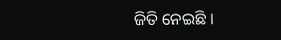ଜିତି ନେଇଛି ।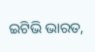ଇଟିଭି ଭାରତ,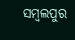ସମ୍ବଲପୁର